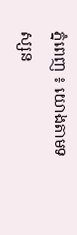ភ្នំពេញ ៖ យោងតាមទស្សន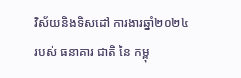វិស័យនិងទិសដៅ ការងារឆ្នាំ២០២៤ របស់ ធនាគារ ជាតិ នៃ កម្ពុ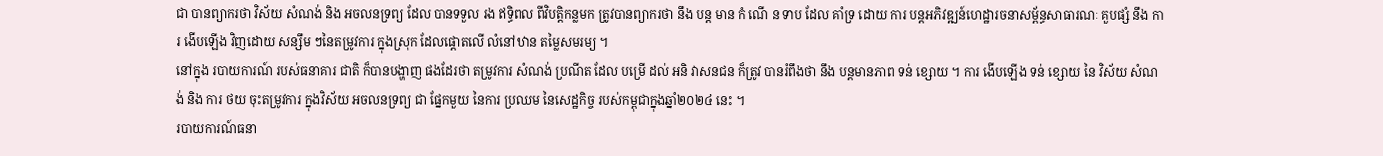ជា បានព្យាករថា វិស័យ សំណង់ និង អចលនទ្រព្យ ដែល បានទទួល រង ឥទ្ធិពល ពីវិបត្តិកន្លមក ត្រូវបានព្យាករថា នឹង បន្ត មាន កំ ណើ ន ទាប ដែល គាំទ្រ ដោយ ការ បន្តអភិវឌ្ឍន៍ហេដ្ឋារចនាសម្ព័ន្ធសាធារណៈ គួបផ្សំ នឹង ការ ងើបឡើង វិញដោយ សន្សឹម ៗនៃតម្រូវការ ក្នុងស្រុក ដែលផ្ដោតលើ លំនៅឋាន តម្លៃសមរម្យ ។
នៅក្នុង របាយការណ៍ របស់ធនាគារ ជាតិ ក៏បានបង្ហាញ ផងដែរថា តម្រូវការ សំណង់ ប្រណីត ដែល បម្រើ ដល់ អនិ វាសនជន ក៏ត្រូវ បានរំពឹងថា នឹង បន្តមានភាព ទន់ ខ្សោយ ។ ការ ងើបឡើង ទន់ ខ្សោយ នៃ វិស័យ សំណង់ និង ការ ថយ ចុះតម្រូវការ ក្នុងវិស័យ អចលនទ្រព្យ ជា ផ្នែកមួយ នៃការ ប្រឈម នៃសេដ្ឋកិច្ច របស់កម្ពុជាក្នុងឆ្នាំ២០២៤ នេះ ។
របាយការណ៍ធនា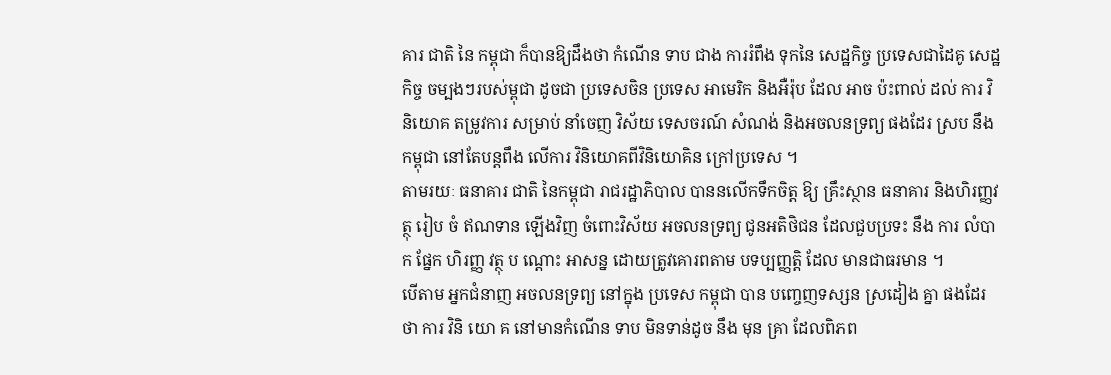គារ ជាតិ នៃ កម្ពុជា ក៏បានឱ្យដឹងថា កំណើន ទាប ជាង ការរំពឹង ទុកនៃ សេដ្ឋកិច្ច ប្រទេសជាដៃគូ សេដ្ឋកិច្ច ចម្បងៗរបស់ម្ពុជា ដូចជា ប្រទេសចិន ប្រទេស អាមេរិក និងអឺរ៉ុប ដែល អាច ប៉ះពាល់ ដល់ ការ វិនិយោគ តម្រូវការ សម្រាប់ នាំចេញ វិស័យ ទេសចរណ៍ សំណង់ និងអចលនទ្រព្យ ផងដែរ ស្រប នឹង កម្ពុជា នៅតែបន្តពឹង លើការ វិនិយោគពីវិនិយោគិន ក្រៅប្រទេស ។
តាមរយៈ ធនាគារ ជាតិ នៃកម្ពុជា រាជរដ្ឋាភិបាល បាននលើកទឹកចិត្ត ឱ្យ គ្រឹះស្ថាន ធនាគារ និងហិរញ្ញវត្ថុ រៀប ចំ ឥណទាន ឡើងវិញ ចំពោះវិស័យ អចលនទ្រព្យ ជូនអតិថិជន ដែលជួបប្រទះ នឹង ការ លំបាក ផ្នែក ហិរញ្ញ វត្ថុ ប ណ្ដោះ អាសន្ន ដោយត្រូវគោរពតាម បទប្បញ្ញត្តិ ដែល មានជាធរមាន ។
បើតាម អ្នកជំនាញ អចលនទ្រព្យ នៅក្នុង ប្រទេស កម្ពុជា បាន បញ្ចេញទស្សន ស្រដៀង គ្នា ផងដែរថា ការ វិនិ យោ គ នៅមានកំណើន ទាប មិនទាន់ដូច នឹង មុន គ្រា ដែលពិភព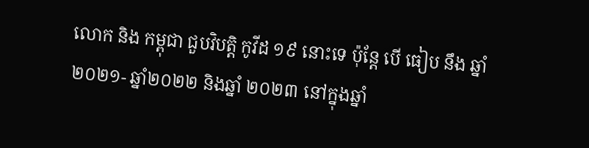លោក និង កម្ពុជា ជួបវិបត្តិ កូវីដ ១៩ នោះទេ ប៉ុន្តែ បើ ធៀប នឹង ឆ្នាំ២០២១- ឆ្នាំ២០២២ និងឆ្នាំ ២០២៣ នៅក្នុងឆ្នាំ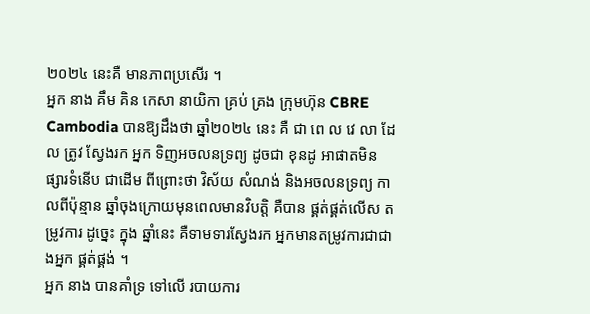២០២៤ នេះគឺ មានភាពប្រសើរ ។
អ្នក នាង គឹម គិន កេសា នាយិកា គ្រប់ គ្រង ក្រុមហ៊ុន CBRE Cambodia បានឱ្យដឹងថា ឆ្នាំ២០២៤ នេះ គឺ ជា ពេ ល វេ លា ដែល ត្រូវ ស្វែងរក អ្នក ទិញអចលនទ្រព្យ ដូចជា ខុនដូ អាផាតមិន ផ្សារទំនើប ជាដើម ពីព្រោះថា វិស័យ សំណង់ និងអចលនទ្រព្យ កាលពីប៉ុន្មាន ឆ្នាំចុងក្រោយមុនពេលមានវិបត្តិ គឺបាន ផ្គត់ផ្គត់លើស តម្រូវការ ដូច្នេះ ក្នុង ឆ្នាំនេះ គឺទាមទារស្វែងរក អ្នកមានតម្រូវការជាជាងអ្នក ផ្គត់ផ្គង់ ។
អ្នក នាង បានគាំទ្រ ទៅលើ របាយការ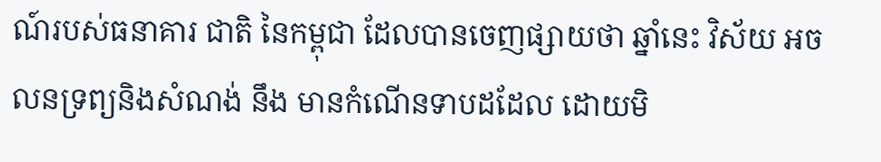ណ៍របស់ធនាគារ ជាតិ នៃកម្ពុជា ដែលបានចេញផ្សាយថា ឆ្នាំនេះ វិស័យ អចលនទ្រព្យនិងសំណង់ នឹង មានកំណើនទាបដដែល ដោយមិ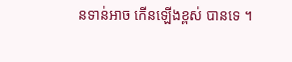នទាន់អាច កើនឡើងខ្ពស់ បានទេ ។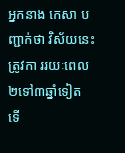អ្នកនាង កេសា បញ្ជាក់ថា វិស័យនេះត្រូវកា ររយៈពេល២ទៅ៣ឆ្នាំទៀត ទើ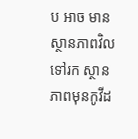ប អាច មានស្ថានភាពវិលទៅរក ស្ថានភាពមុនកូវីដ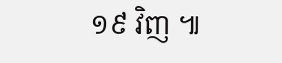១៩ វិញ ៕